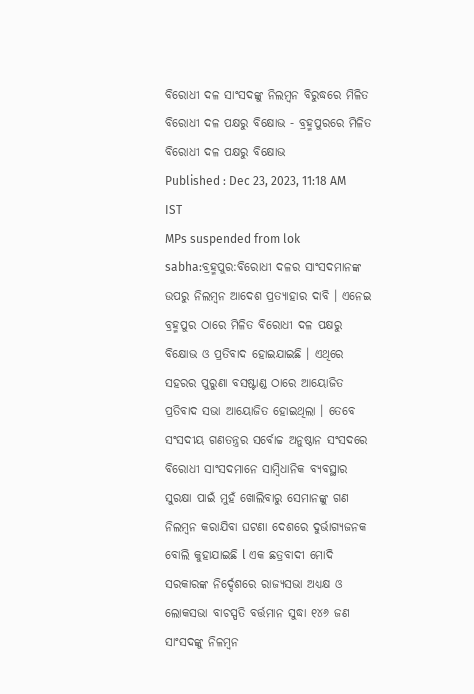ବିରୋଧୀ ଦଳ ସାଂସଦଙ୍କୁ ନିଲମ୍ବନ ବିରୁଦ୍ଧରେ ମିଳିତ ବିରୋଧୀ ଦଳ ପକ୍ଷରୁ ବିକ୍ଷୋଭ - ବ୍ରହ୍ମପୁରରେ ମିଳିତ ବିରୋଧୀ ଦଳ ପକ୍ଷରୁ ବିକ୍ଷୋଭ
Published : Dec 23, 2023, 11:18 AM IST
MPs suspended from lok sabha:ବ୍ରହ୍ମପୁର:ବିରୋଧୀ ଦଳର ସାଂସଦମାନଙ୍କ ଉପରୁ ନିଲମ୍ବନ ଆଦେଶ ପ୍ରତ୍ୟାହାର ଦାବି । ଏନେଇ ବ୍ରହ୍ମପୁର ଠାରେ ମିଳିତ ବିରୋଧୀ ଦଳ ପକ୍ଷରୁ ବିକ୍ଷୋଭ ଓ ପ୍ରତିବାଦ ହୋଇଯାଇଛି । ଏଥିରେ ସହରର ପୁରୁଣା ବସଷ୍ଟାଣ୍ଡ ଠାରେ ଆୟୋଜିତ ପ୍ରତିବାଦ ସଭା ଆୟୋଜିତ ହୋଇଥିଲା । ତେବେ ସଂସଦୀୟ ଗଣତନ୍ତ୍ରର ସର୍ବୋଚ୍ଚ ଅନୁଷ୍ଠାନ ସଂସଦରେ ବିରୋଧୀ ସାଂସଦମାନେ ସାମ୍ଵିଧାନିକ ବ୍ୟବସ୍ଥାର ସୁରକ୍ଷା ପାଇଁ ମୁହଁ ଖୋଲିବାରୁ ସେମାନଙ୍କୁ ଗଣ ନିଲମ୍ଵନ କରାଯିବା ଘଟଣା ଦେଶରେ ଦୁର୍ଭାଗ୍ୟଜନକ ବୋଲି କୁହାଯାଇଛି l ଏକ ଛତ୍ରବାଦୀ ମୋଦି ସରକାରଙ୍କ ନିର୍ଦ୍ଦେଶରେ ରାଜ୍ୟସଭା ଅଧ୍ୟକ୍ଷ ଓ ଲୋକସଭା ବାଚସ୍ପତି ବର୍ତ୍ତମାନ ସୁଦ୍ଧା ୧୪୬ ଜଣ ସାଂସଦଙ୍କୁ ନିଳମ୍ଵନ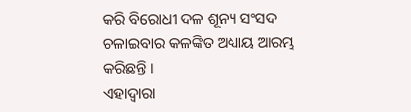କରି ବିରୋଧୀ ଦଳ ଶୂନ୍ୟ ସଂସଦ ଚଳାଇବାର କଳଙ୍କିତ ଅଧ୍ୟାୟ ଆରମ୍ଭ କରିଛନ୍ତି ।
ଏହାଦ୍ୱାରା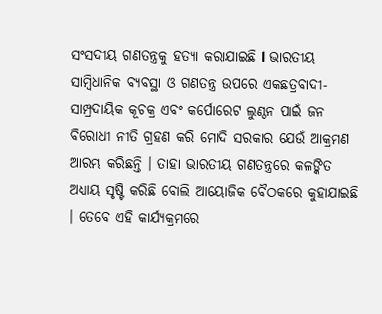ସଂସଦୀୟ ଗଣତନ୍ତ୍ରକୁ ହତ୍ୟା କରାଯାଇଛି l ଭାରତୀୟ ସାମ୍ଵିଧାନିକ ବ୍ୟବସ୍ଥା ଓ ଗଣତନ୍ତ୍ର ଉପରେ ଏକଛତ୍ରବାଦୀ-ସାମ୍ପ୍ରଦାୟିକ କୂଚକ୍ର ଏବଂ କର୍ପୋରେଟ ଲୁଣ୍ଠନ ପାଇଁ ଜନ ବିରୋଧୀ ନୀତି ଗ୍ରହଣ କରି ମୋଦି ସରକାର ଯେଉଁ ଆକ୍ରମଣ ଆରମ୍ଭ କରିଛନ୍ତି । ତାହା ଭାରତୀୟ ଗଣତନ୍ତ୍ରରେ କଳଙ୍କିତ ଅଧ୍ୟାୟ ସୃଷ୍ଟି କରିଛି ବୋଲି ଆୟୋଜିକ ବୈଠକରେ କୁହାଯାଇଛି । ତେବେ ଏହି କାର୍ଯ୍ୟକ୍ରମରେ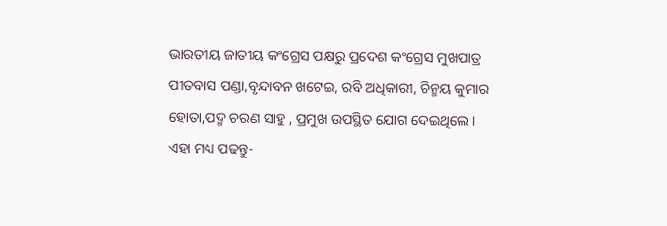ଭାରତୀୟ ଜାତୀୟ କଂଗ୍ରେସ ପକ୍ଷରୁ ପ୍ରଦେଶ କଂଗ୍ରେସ ମୁଖପାତ୍ର ପୀତବାସ ପଣ୍ଡା,ବୃନ୍ଦାବନ ଖଟେଇ, ରବି ଅଧିକାରୀ, ଚିନ୍ମୟ କୁମାର ହୋତା,ପଦ୍ମ ଚରଣ ସାହୁ , ପ୍ରମୁଖ ଉପସ୍ଥିତ ଯୋଗ ଦେଇଥିଲେ ।
ଏହା ମଧ୍ୟ ପଢନ୍ତୁ-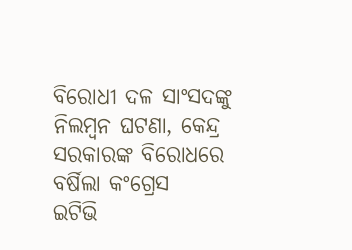ବିରୋଧୀ ଦଳ ସାଂସଦଙ୍କୁ ନିଲମ୍ବନ ଘଟଣା, କେନ୍ଦ୍ର ସରକାରଙ୍କ ବିରୋଧରେ ବର୍ଷିଲା କଂଗ୍ରେସ
ଇଟିଭି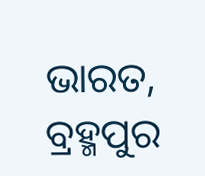ଭାରତ, ବ୍ରହ୍ମପୁର